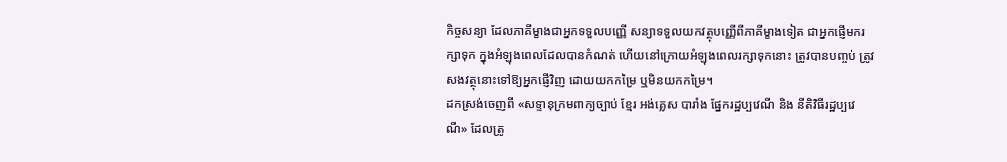កិច្ចសន្យា ដែលភាគីម្ខាងជាអ្នកទទួលបញ្ញើ សន្យាទទួលយកវត្ថុបញ្ញើពីភាគីម្ខាងទៀត ជាអ្នកផ្ញើមករក្សាទុក ក្នុងអំឡុងពេលដែលបានកំណត់ ហើយនៅក្រោយអំឡុងពេលរក្សាទុកនោះ ត្រូវបានបញ្ចប់ ត្រូវសងវត្ថុនោះទៅឱ្យអ្នកផ្ញើវិញ ដោយយកកម្រៃ ឬមិនយកកម្រៃ។
ដកស្រង់ចេញពី «សទ្ទានុក្រមពាក្យច្បាប់ ខ្មែរ អង់គ្លេស បារាំង ផ្នែករដ្ឋប្បវេណី និង នីតិវិធីរដ្ឋប្បវេណី» ដែលត្រូ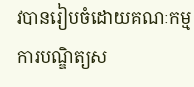វបានរៀបចំដោយគណៈកម្មការបណ្ឌិត្យស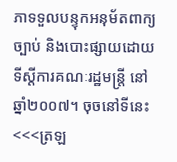ភាទទួលបន្ទុកអនុម័តពាក្យច្បាប់ និងបោះផ្សាយដោយទីស្ដីការគណៈរដ្ឋមន្ត្រី នៅឆ្នាំ២០០៧។ ចុចនៅទីនេះ
<<<ត្រឡ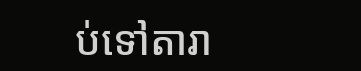ប់ទៅតារា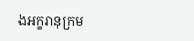ងអក្ខរានុក្រម